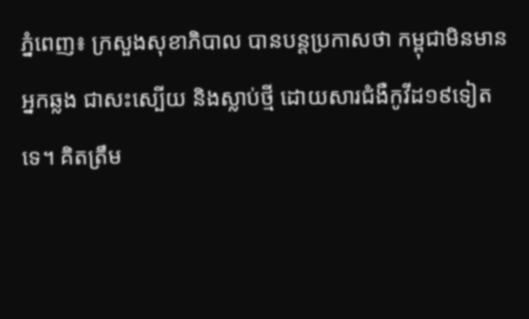ភ្នំពេញ៖ ក្រសួងសុខាភិបាល បានបន្តប្រកាសថា កម្ពុជាមិនមានអ្នកឆ្លង ជាសះស្បើយ និងស្លាប់ថ្មី ដោយសារជំងឺកូវីដ១៩ទៀតទេ។ គិតត្រឹម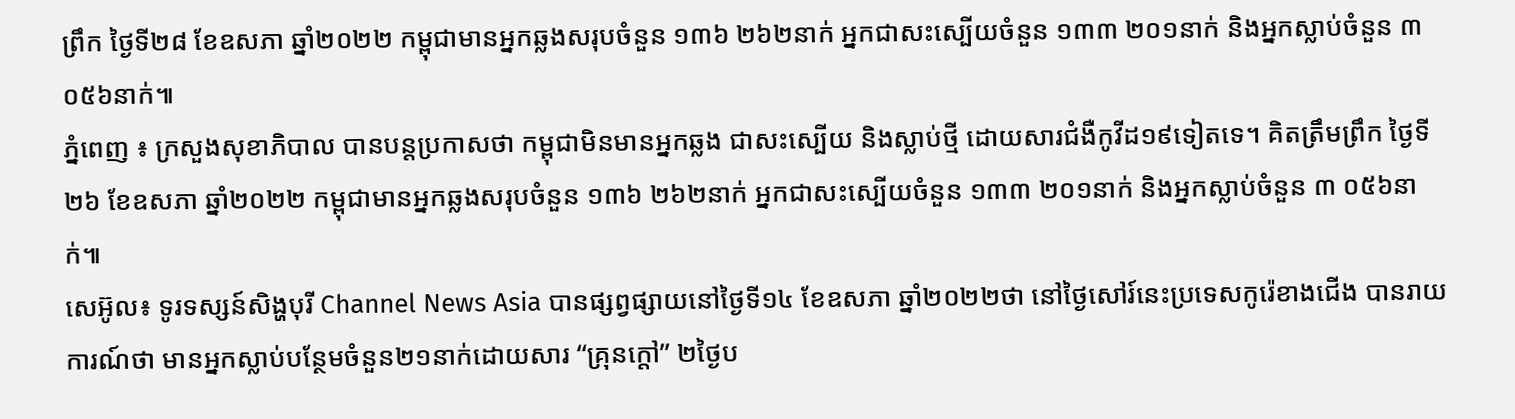ព្រឹក ថ្ងៃទី២៨ ខែឧសភា ឆ្នាំ២០២២ កម្ពុជាមានអ្នកឆ្លងសរុបចំនួន ១៣៦ ២៦២នាក់ អ្នកជាសះស្បើយចំនួន ១៣៣ ២០១នាក់ និងអ្នកស្លាប់ចំនួន ៣ ០៥៦នាក់៕
ភ្នំពេញ ៖ ក្រសួងសុខាភិបាល បានបន្តប្រកាសថា កម្ពុជាមិនមានអ្នកឆ្លង ជាសះស្បើយ និងស្លាប់ថ្មី ដោយសារជំងឺកូវីដ១៩ទៀតទេ។ គិតត្រឹមព្រឹក ថ្ងៃទី២៦ ខែឧសភា ឆ្នាំ២០២២ កម្ពុជាមានអ្នកឆ្លងសរុបចំនួន ១៣៦ ២៦២នាក់ អ្នកជាសះស្បើយចំនួន ១៣៣ ២០១នាក់ និងអ្នកស្លាប់ចំនួន ៣ ០៥៦នាក់៕
សេអ៊ូល៖ ទូរទស្សន៍សិង្ហបុរី Channel News Asia បានផ្សព្វផ្សាយនៅថ្ងៃទី១៤ ខែឧសភា ឆ្នាំ២០២២ថា នៅថ្ងៃសៅរ៍នេះប្រទេសកូរ៉េខាងជើង បានរាយការណ៍ថា មានអ្នកស្លាប់បន្ថែមចំនួន២១នាក់ដោយសារ “គ្រុនក្តៅ” ២ថ្ងៃប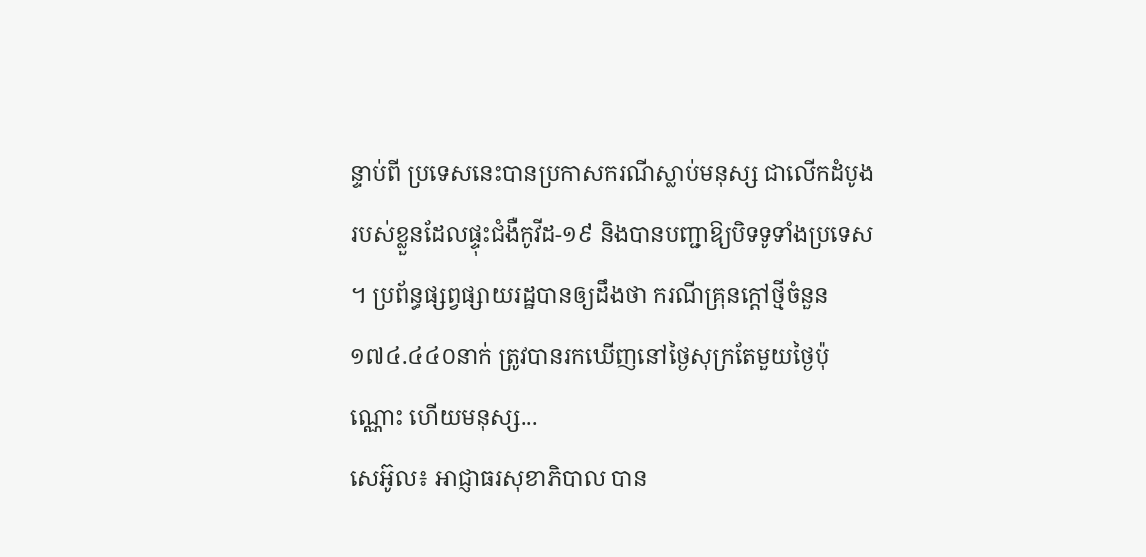ន្ទាប់ពី ប្រទេសនេះបានប្រកាសករណីស្លាប់មនុស្ស ជាលើកដំបូងរបស់ខ្លួនដែលផ្ទុះជំងឺកូវីដ-១៩ និងបានបញ្ជាឱ្យបិទទូទាំងប្រទេស ។ ប្រព័ន្ធផ្សព្វផ្សាយរដ្ឋបានឲ្យដឹងថា ករណីគ្រុនក្តៅថ្មីចំនួន ១៧៤.៤៤០នាក់ ត្រូវបានរកឃើញនៅថ្ងៃសុក្រតែមួយថ្ងៃប៉ុណ្ណោះ ហើយមនុស្ស...
សេអ៊ូល៖ អាជ្ញាធរសុខាភិបាល បាន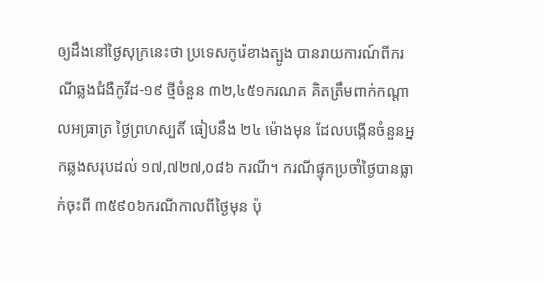ឲ្យដឹងនៅថ្ងៃសុក្រនេះថា ប្រទេសកូរ៉េខាងត្បូង បានរាយការណ៍ពីករណីឆ្លងជំងឺកូវីដ-១៩ ថ្មីចំនួន ៣២,៤៥១ករណគ គិតត្រឹមពាក់កណ្តាលអធ្រាត្រ ថ្ងៃព្រហស្បតិ៍ ធៀបនឹង ២៤ ម៉ោងមុន ដែលបង្កើនចំនួនអ្នកឆ្លងសរុបដល់ ១៧,៧២៧,០៨៦ ករណី។ ករណីផ្ទុកប្រចាំថ្ងៃបានធ្លាក់ចុះពី ៣៥៩០៦ករណីកាលពីថ្ងៃមុន ប៉ុ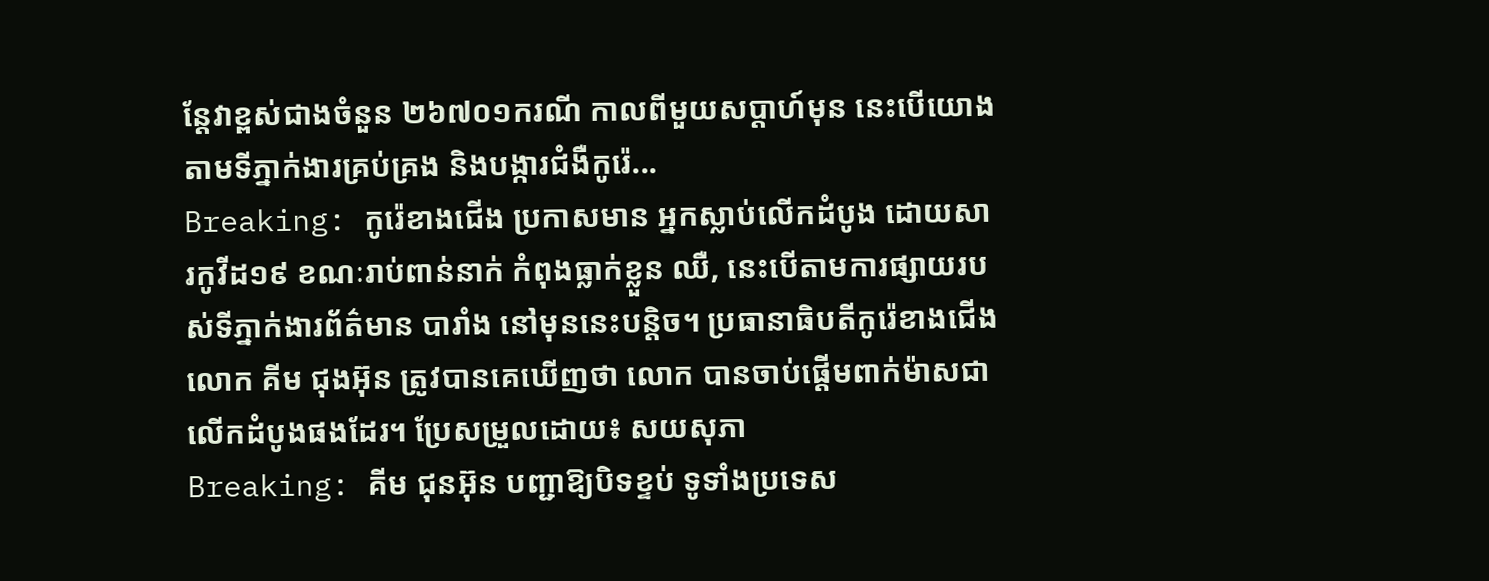ន្តែវាខ្ពស់ជាងចំនួន ២៦៧០១ករណី កាលពីមួយសប្តាហ៍មុន នេះបើយោងតាមទីភ្នាក់ងារគ្រប់គ្រង និងបង្ការជំងឺកូរ៉េ...
Breaking: កូរ៉េខាងជើង ប្រកាសមាន អ្នកស្លាប់លើកដំបូង ដោយសារកូវីដ១៩ ខណៈរាប់ពាន់នាក់ កំពុងធ្លាក់ខ្លួន ឈឺ, នេះបើតាមការផ្សាយរបស់ទីភ្នាក់ងារព័ត៌មាន បារាំង នៅមុននេះបន្តិច។ ប្រធានាធិបតីកូរ៉េខាងជើង លោក គីម ជុងអ៊ុន ត្រូវបានគេឃើញថា លោក បានចាប់ផ្តើមពាក់ម៉ាសជាលើកដំបូងផងដែរ។ ប្រែសម្រួលដោយ៖ សយសុភា
Breaking: គីម ជុនអ៊ុន បញ្ជាឱ្យបិទខ្ទប់ ទូទាំងប្រទេស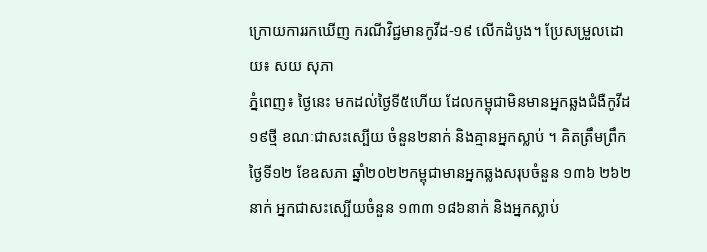ក្រោយការរកឃើញ ករណីវិជ្ជមានកូវីដ-១៩ លើកដំបូង។ ប្រែសម្រួលដោយ៖ សយ សុភា
ភ្នំពេញ៖ ថ្ងៃនេះ មកដល់ថ្ងៃទី៥ហើយ ដែលកម្ពុជាមិនមានអ្នកឆ្លងជំងឺកូវីដ១៩ថ្មី ខណៈជាសះស្បើយ ចំនួន២នាក់ និងគ្មានអ្នកស្លាប់ ។ គិតត្រឹមព្រឹក ថ្ងៃទី១២ ខែឧសភា ឆ្នាំ២០២២កម្ពុជាមានអ្នកឆ្លងសរុបចំនួន ១៣៦ ២៦២នាក់ អ្នកជាសះស្បើយចំនួន ១៣៣ ១៨៦នាក់ និងអ្នកស្លាប់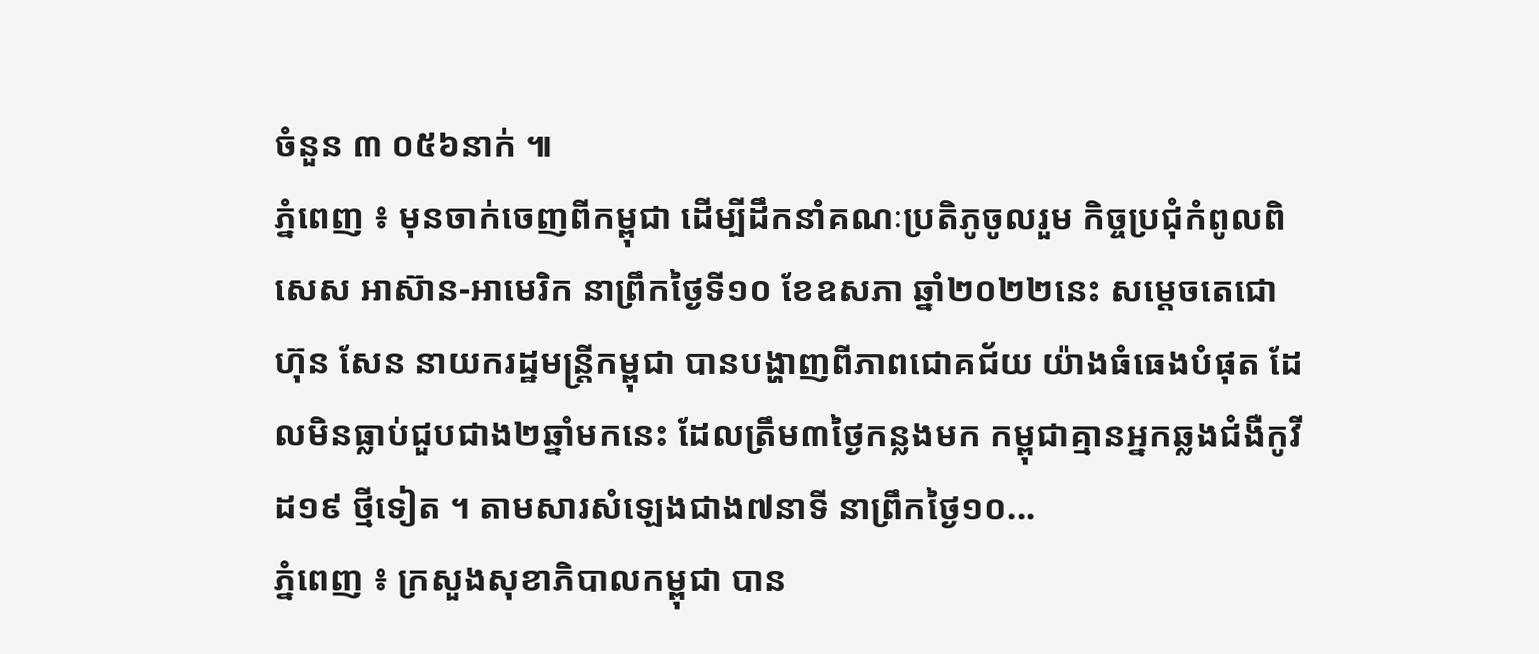ចំនួន ៣ ០៥៦នាក់ ៕
ភ្នំពេញ ៖ មុនចាក់ចេញពីកម្ពុជា ដើម្បីដឹកនាំគណៈប្រតិភូចូលរួម កិច្ចប្រជុំកំពូលពិសេស អាស៊ាន-អាមេរិក នាព្រឹកថ្ងៃទី១០ ខែឧសភា ឆ្នាំ២០២២នេះ សម្តេចតេជោ ហ៊ុន សែន នាយករដ្ឋមន្រ្តីកម្ពុជា បានបង្ហាញពីភាពជោគជ័យ យ៉ាងធំធេងបំផុត ដែលមិនធ្លាប់ជួបជាង២ឆ្នាំមកនេះ ដែលត្រឹម៣ថ្ងៃកន្លងមក កម្ពុជាគ្មានអ្នកឆ្លងជំងឺកូវីដ១៩ ថ្មីទៀត ។ តាមសារសំឡេងជាង៧នាទី នាព្រឹកថ្ងៃ១០...
ភ្នំពេញ ៖ ក្រសួងសុខាភិបាលកម្ពុជា បាន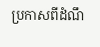ប្រកាសពីដំណឹ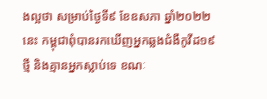ងល្អថា សម្រាប់ថ្ងៃទី៩ ខែឧសភា ឆ្នាំ២០២២នេះ កម្ពុជាពុំបានរកឃើញអ្នកឆ្លងជំងឺកូវីដ១៩ថ្មី និងគ្មានអ្នកស្លាប់ទេ ខណៈ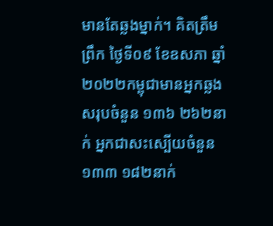មានតែឆ្លងម្នាក់។ គិតត្រឹមព្រឹក ថ្ងៃទី០៩ ខែឧសភា ឆ្នាំ២០២២កម្ពុជាមានអ្នកឆ្លងសរុបចំនួន ១៣៦ ២៦២នាក់ អ្នកជាសះស្បើយចំនួន ១៣៣ ១៨២នាក់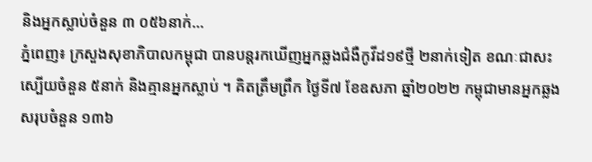និងអ្នកស្លាប់ចំនួន ៣ ០៥៦នាក់...
ភ្នំពេញ៖ ក្រសួងសុខាភិបាលកម្ពុជា បានបន្តរកឃើញអ្នកឆ្លងជំងឺកូវីដ១៩ថ្មី ២នាក់ទៀត ខណៈជាសះស្បើយចំនួន ៥នាក់ និងគ្មានអ្នកស្លាប់ ។ គិតត្រឹមព្រឹក ថ្ងៃទី៧ ខែឧសភា ឆ្នាំ២០២២ កម្ពុជាមានអ្នកឆ្លងសរុបចំនួន ១៣៦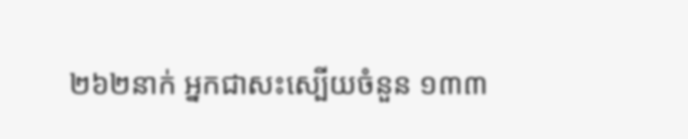២៦២នាក់ អ្នកជាសះស្បើយចំនួន ១៣៣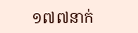១៧៧នាក់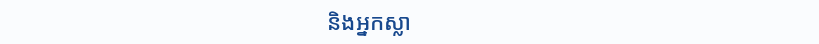និងអ្នកស្លា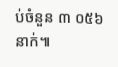ប់ចំនួន ៣ ០៥៦នាក់៕